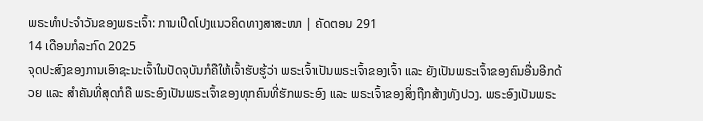ພຣະທຳປະຈຳວັນຂອງພຣະເຈົ້າ: ການເປີດໂປງແນວຄິດທາງສາສະໜາ | ຄັດຕອນ 291
14 ເດືອນກໍລະກົດ 2025
ຈຸດປະສົງຂອງການເອົາຊະນະເຈົ້າໃນປັດຈຸບັນກໍຄືໃຫ້ເຈົ້າຮັບຮູ້ວ່າ ພຣະເຈົ້າເປັນພຣະເຈົ້າຂອງເຈົ້າ ແລະ ຍັງເປັນພຣະເຈົ້າຂອງຄົນອື່ນອີກດ້ວຍ ແລະ ສຳຄັນທີ່ສຸດກໍຄື ພຣະອົງເປັນພຣະເຈົ້າຂອງທຸກຄົນທີ່ຮັກພຣະອົງ ແລະ ພຣະເຈົ້າຂອງສິ່ງຖືກສ້າງທັງປວງ. ພຣະອົງເປັນພຣະ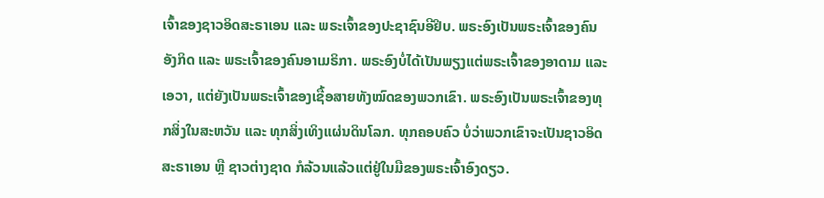ເຈົ້າຂອງຊາວອິດສະຣາເອນ ແລະ ພຣະເຈົ້າຂອງປະຊາຊົນອີຢິບ. ພຣະອົງເປັນພຣະເຈົ້າຂອງຄົນອັງກິດ ແລະ ພຣະເຈົ້າຂອງຄົນອາເມຣິກາ. ພຣະອົງບໍ່ໄດ້ເປັນພຽງແຕ່ພຣະເຈົ້າຂອງອາດາມ ແລະ ເອວາ, ແຕ່ຍັງເປັນພຣະເຈົ້າຂອງເຊື້ອສາຍທັງໝົດຂອງພວກເຂົາ. ພຣະອົງເປັນພຣະເຈົ້າຂອງທຸກສິ່ງໃນສະຫວັນ ແລະ ທຸກສິ່ງເທິງແຜ່ນດິນໂລກ. ທຸກຄອບຄົວ ບໍ່ວ່າພວກເຂົາຈະເປັນຊາວອິດສະຣາເອນ ຫຼື ຊາວຕ່າງຊາດ ກໍລ້ວນແລ້ວແຕ່ຢູ່ໃນມືຂອງພຣະເຈົ້າອົງດຽວ.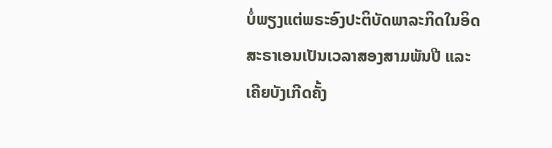ບໍ່ພຽງແຕ່ພຣະອົງປະຕິບັດພາລະກິດໃນອິດສະຣາເອນເປັນເວລາສອງສາມພັນປີ ແລະ ເຄີຍບັງເກີດຄັ້ງ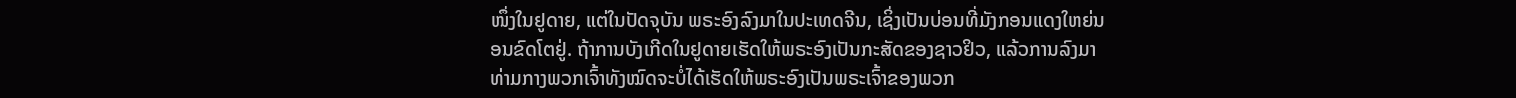ໜຶ່ງໃນຢູດາຍ, ແຕ່ໃນປັດຈຸບັນ ພຣະອົງລົງມາໃນປະເທດຈີນ, ເຊິ່ງເປັນບ່ອນທີ່ມັງກອນແດງໃຫຍ່ນອນຂົດໂຕຢູ່. ຖ້າການບັງເກີດໃນຢູດາຍເຮັດໃຫ້ພຣະອົງເປັນກະສັດຂອງຊາວຢິວ, ແລ້ວການລົງມາທ່າມກາງພວກເຈົ້າທັງໝົດຈະບໍ່ໄດ້ເຮັດໃຫ້ພຣະອົງເປັນພຣະເຈົ້າຂອງພວກ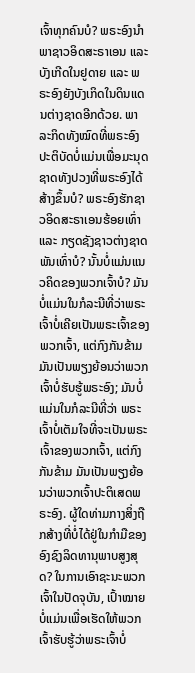ເຈົ້າທຸກຄົນບໍ? ພຣະອົງນໍາພາຊາວອິດສະຣາເອນ ແລະ ບັງເກີດໃນຢູດາຍ ແລະ ພຣະອົງຍັງບັງເກິດໃນດິນແດນຕ່າງຊາດອີກດ້ວຍ. ພາລະກິດທັງໝົດທີ່ພຣະອົງປະຕິບັດບໍ່ແມ່ນເພື່ອມະນຸດຊາດທັງປວງທີ່ພຣະອົງໄດ້ສ້າງຂຶ້ນບໍ? ພຣະອົງຮັກຊາວອິດສະຣາເອນຮ້ອຍເທົ່າ ແລະ ກຽດຊັງຊາວຕ່າງຊາດພັນເທົ່າບໍ? ນັ້ນບໍ່ແມ່ນແນວຄິດຂອງພວກເຈົ້າບໍ? ມັນບໍ່ແມ່ນໃນກໍລະນີທີ່ວ່າພຣະເຈົ້າບໍ່ເຄີຍເປັນພຣະເຈົ້າຂອງພວກເຈົ້າ, ແຕ່ກົງກັນຂ້າມ ມັນເປັນພຽງຍ້ອນວ່າພວກເຈົ້າບໍ່ຮັບຮູ້ພຣະອົງ; ມັນບໍ່ແມ່ນໃນກໍລະນີທີ່ວ່າ ພຣະເຈົ້າບໍ່ເຕັມໃຈທີ່ຈະເປັນພຣະເຈົ້າຂອງພວກເຈົ້າ, ແຕ່ກົງກັນຂ້າມ ມັນເປັນພຽງຍ້ອນວ່າພວກເຈົ້າປະຕິເສດພຣະອົງ. ຜູ້ໃດທ່າມກາງສິ່ງຖືກສ້າງທີ່ບໍ່ໄດ້ຢູ່ໃນກໍາມືຂອງອົງຊົງລິດທານຸພາບສູງສຸດ? ໃນການເອົາຊະນະພວກເຈົ້າໃນປັດຈຸບັນ, ເປົ້າໝາຍບໍ່ແມ່ນເພື່ອເຮັດໃຫ້ພວກເຈົ້າຮັບຮູ້ວ່າພຣະເຈົ້າບໍ່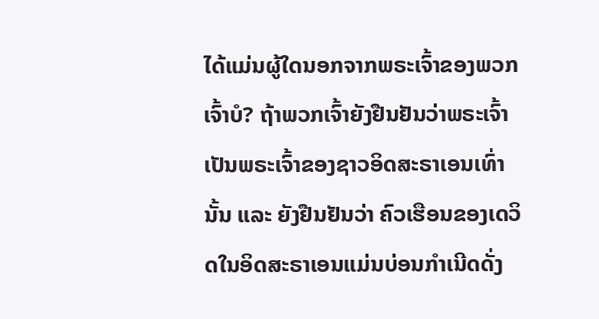ໄດ້ແມ່ນຜູ້ໃດນອກຈາກພຣະເຈົ້າຂອງພວກເຈົ້າບໍ? ຖ້າພວກເຈົ້າຍັງຢືນຢັນວ່າພຣະເຈົ້າເປັນພຣະເຈົ້າຂອງຊາວອິດສະຣາເອນເທົ່ານັ້ນ ແລະ ຍັງຢືນຢັນວ່າ ຄົວເຮືອນຂອງເດວິດໃນອິດສະຣາເອນແມ່ນບ່ອນກຳເນີດດັ່ງ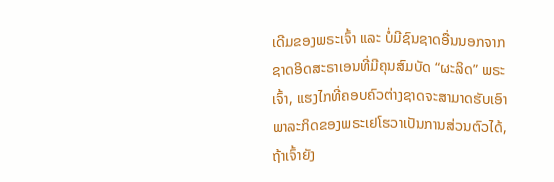ເດີມຂອງພຣະເຈົ້າ ແລະ ບໍ່ມີຊົນຊາດອື່ນນອກຈາກຊາດອິດສະຣາເອນທີ່ມີຄຸນສົມບັດ “ຜະລິດ” ພຣະເຈົ້າ, ແຮງໄກທີ່ຄອບຄົວຕ່າງຊາດຈະສາມາດຮັບເອົາພາລະກິດຂອງພຣະເຢໂຮວາເປັນການສ່ວນຕົວໄດ້, ຖ້າເຈົ້າຍັງ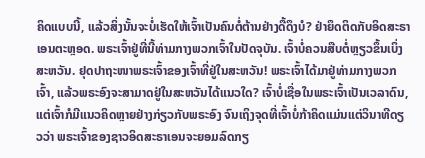ຄິດແບບນີ້, ແລ້ວສິ່ງນັ້ນຈະບໍ່ເຮັດໃຫ້ເຈົ້າເປັນຄົນຕໍ່ຕ້ານຢ່າງດື້ດຶງບໍ? ຢ່າຍຶດຕິດກັບອິດສະຣາເອນຕະຫຼອດ. ພຣະເຈົ້າຢູ່ທີ່ນີ້ທ່າມກາງພວກເຈົ້າໃນປັດຈຸບັນ. ເຈົ້າບໍ່ຄວນສືບຕໍ່ຫຼຽວຂຶ້ນເບິ່ງສະຫວັນ. ຢຸດປາຖະໜາພຣະເຈົ້າຂອງເຈົ້າທີ່ຢູ່ໃນສະຫວັນ! ພຣະເຈົ້າໄດ້ມາຢູ່ທ່າມກາງພວກເຈົ້າ, ແລ້ວພຣະອົງຈະສາມາດຢູ່ໃນສະຫວັນໄດ້ແນວໃດ? ເຈົ້າບໍ່ເຊື່ອໃນພຣະເຈົ້າເປັນເວລາດົນ, ແຕ່ເຈົ້າກໍມີແນວຄິດຫຼາຍຢ່າງກ່ຽວກັບພຣະອົງ ຈົນເຖິງຈຸດທີ່ເຈົ້າບໍ່ກ້າຄິດແມ່ນແຕ່ວິນາທີດຽວວ່າ ພຣະເຈົ້າຂອງຊາວອິດສະຣາເອນຈະຍອມລົດກຽ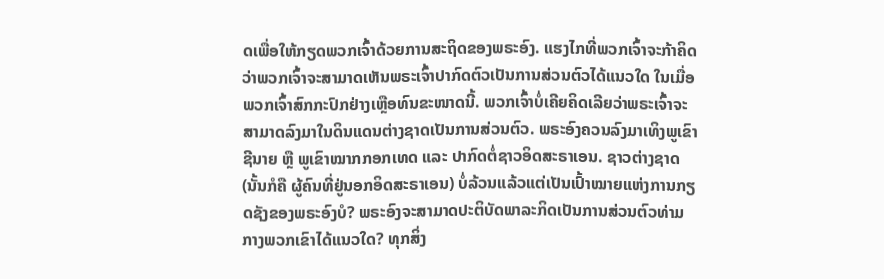ດເພື່ອໃຫ້ກຽດພວກເຈົ້າດ້ວຍການສະຖິດຂອງພຣະອົງ. ແຮງໄກທີ່ພວກເຈົ້າຈະກ້າຄິດວ່າພວກເຈົ້າຈະສາມາດເຫັນພຣະເຈົ້າປາກົດຕົວເປັນການສ່ວນຕົວໄດ້ແນວໃດ ໃນເມື່ອພວກເຈົ້າສົກກະປົກຢ່າງເຫຼືອທົນຂະໜາດນີ້. ພວກເຈົ້າບໍ່ເຄີຍຄິດເລີຍວ່າພຣະເຈົ້າຈະສາມາດລົງມາໃນດິນແດນຕ່າງຊາດເປັນການສ່ວນຕົວ. ພຣະອົງຄວນລົງມາເທິງພູເຂົາຊີນາຍ ຫຼື ພູເຂົາໝາກກອກເທດ ແລະ ປາກົດຕໍ່ຊາວອິດສະຣາເອນ. ຊາວຕ່າງຊາດ (ນັ້ນກໍຄື ຜູ້ຄົນທີ່ຢູ່ນອກອິດສະຣາເອນ) ບໍ່ລ້ວນແລ້ວແຕ່ເປັນເປົ້າໝາຍແຫ່ງການກຽດຊັງຂອງພຣະອົງບໍ? ພຣະອົງຈະສາມາດປະຕິບັດພາລະກິດເປັນການສ່ວນຕົວທ່າມກາງພວກເຂົາໄດ້ແນວໃດ? ທຸກສິ່ງ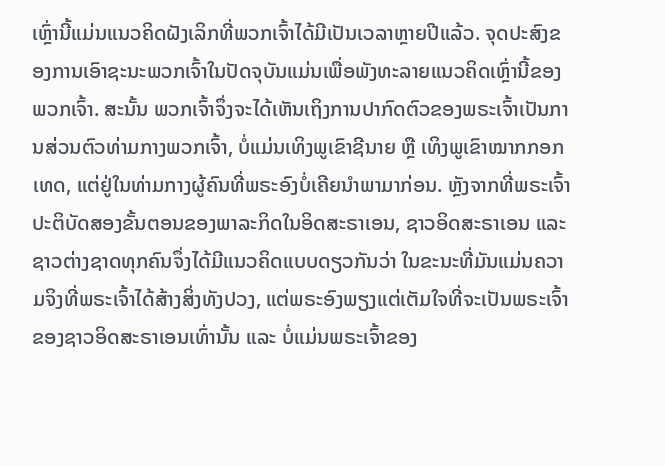ເຫຼົ່ານີ້ແມ່ນແນວຄິດຝັງເລິກທີ່ພວກເຈົ້າໄດ້ມີເປັນເວລາຫຼາຍປີແລ້ວ. ຈຸດປະສົງຂອງການເອົາຊະນະພວກເຈົ້າໃນປັດຈຸບັນແມ່ນເພື່ອພັງທະລາຍແນວຄິດເຫຼົ່ານີ້ຂອງພວກເຈົ້າ. ສະນັ້ນ ພວກເຈົ້າຈຶ່ງຈະໄດ້ເຫັນເຖິງການປາກົດຕົວຂອງພຣະເຈົ້າເປັນການສ່ວນຕົວທ່າມກາງພວກເຈົ້າ, ບໍ່ແມ່ນເທິງພູເຂົາຊີນາຍ ຫຼື ເທິງພູເຂົາໝາກກອກເທດ, ແຕ່ຢູ່ໃນທ່າມກາງຜູ້ຄົນທີ່ພຣະອົງບໍ່ເຄີຍນໍາພາມາກ່ອນ. ຫຼັງຈາກທີ່ພຣະເຈົ້າປະຕິບັດສອງຂັ້ນຕອນຂອງພາລະກິດໃນອິດສະຣາເອນ, ຊາວອິດສະຣາເອນ ແລະ ຊາວຕ່າງຊາດທຸກຄົນຈຶ່ງໄດ້ມີແນວຄິດແບບດຽວກັນວ່າ ໃນຂະນະທີ່ມັນແມ່ນຄວາມຈິງທີ່ພຣະເຈົ້າໄດ້ສ້າງສິ່ງທັງປວງ, ແຕ່ພຣະອົງພຽງແຕ່ເຕັມໃຈທີ່ຈະເປັນພຣະເຈົ້າຂອງຊາວອິດສະຣາເອນເທົ່ານັ້ນ ແລະ ບໍ່ແມ່ນພຣະເຈົ້າຂອງ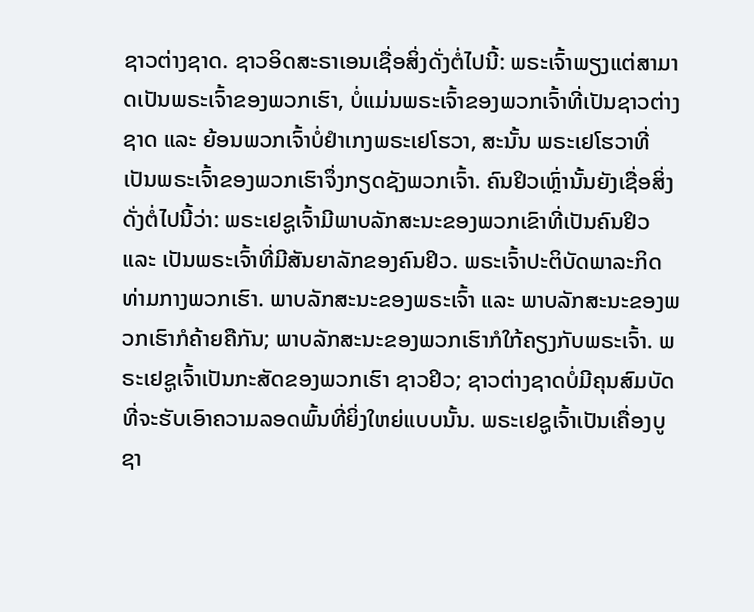ຊາວຕ່າງຊາດ. ຊາວອິດສະຣາເອນເຊື່ອສິ່ງດັ່ງຕໍ່ໄປນີ້: ພຣະເຈົ້າພຽງແຕ່ສາມາດເປັນພຣະເຈົ້າຂອງພວກເຮົາ, ບໍ່ແມ່ນພຣະເຈົ້າຂອງພວກເຈົ້າທີ່ເປັນຊາວຕ່າງຊາດ ແລະ ຍ້ອນພວກເຈົ້າບໍ່ຢໍາເກງພຣະເຢໂຮວາ, ສະນັ້ນ ພຣະເຢໂຮວາທີ່ເປັນພຣະເຈົ້າຂອງພວກເຮົາຈຶ່ງກຽດຊັງພວກເຈົ້າ. ຄົນຢິວເຫຼົ່ານັ້ນຍັງເຊື່ອສິ່ງດັ່ງຕໍ່ໄປນີ້ວ່າ: ພຣະເຢຊູເຈົ້າມີພາບລັກສະນະຂອງພວກເຂົາທີ່ເປັນຄົນຢິວ ແລະ ເປັນພຣະເຈົ້າທີ່ມີສັນຍາລັກຂອງຄົນຢິວ. ພຣະເຈົ້າປະຕິບັດພາລະກິດທ່າມກາງພວກເຮົາ. ພາບລັກສະນະຂອງພຣະເຈົ້າ ແລະ ພາບລັກສະນະຂອງພວກເຮົາກໍຄ້າຍຄືກັນ; ພາບລັກສະນະຂອງພວກເຮົາກໍໃກ້ຄຽງກັບພຣະເຈົ້າ. ພຣະເຢຊູເຈົ້າເປັນກະສັດຂອງພວກເຮົາ ຊາວຢິວ; ຊາວຕ່າງຊາດບໍ່ມີຄຸນສົມບັດທີ່ຈະຮັບເອົາຄວາມລອດພົ້ນທີ່ຍິ່ງໃຫຍ່ແບບນັ້ນ. ພຣະເຢຊູເຈົ້າເປັນເຄື່ອງບູຊາ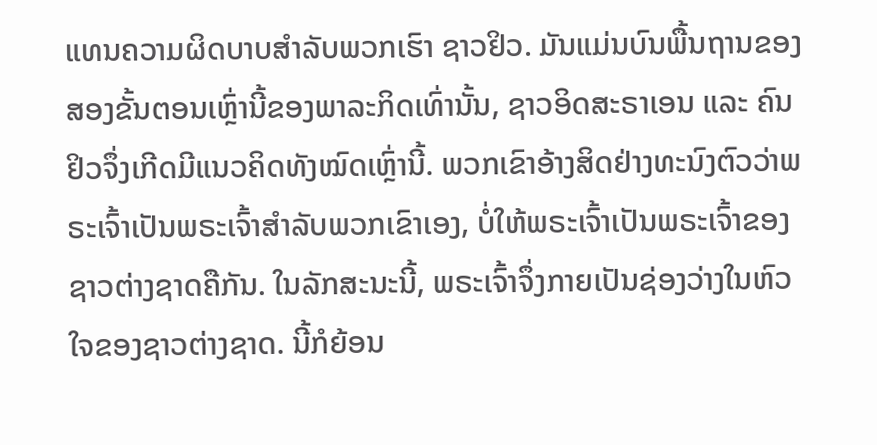ແທນຄວາມຜິດບາບສຳລັບພວກເຮົາ ຊາວຢິວ. ມັນແມ່ນບົນພື້ນຖານຂອງສອງຂັ້ນຕອນເຫຼົ່ານີ້ຂອງພາລະກິດເທົ່ານັ້ນ, ຊາວອິດສະຣາເອນ ແລະ ຄົນຢິວຈຶ່ງເກີດມີແນວຄິດທັງໝົດເຫຼົ່ານີ້. ພວກເຂົາອ້າງສິດຢ່າງທະນົງຕົວວ່າພຣະເຈົ້າເປັນພຣະເຈົ້າສຳລັບພວກເຂົາເອງ, ບໍ່ໃຫ້ພຣະເຈົ້າເປັນພຣະເຈົ້າຂອງຊາວຕ່າງຊາດຄືກັນ. ໃນລັກສະນະນີ້, ພຣະເຈົ້າຈຶ່ງກາຍເປັນຊ່ອງວ່າງໃນຫົວໃຈຂອງຊາວຕ່າງຊາດ. ນີ້ກໍຍ້ອນ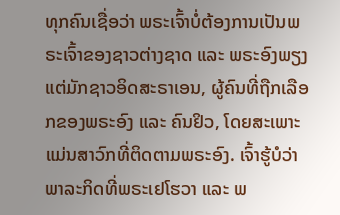ທຸກຄົນເຊື່ອວ່າ ພຣະເຈົ້າບໍ່ຕ້ອງການເປັນພຣະເຈົ້າຂອງຊາວຕ່າງຊາດ ແລະ ພຣະອົງພຽງແຕ່ມັກຊາວອິດສະຣາເອນ, ຜູ້ຄົນທີ່ຖືກເລືອກຂອງພຣະອົງ ແລະ ຄົນຢິວ, ໂດຍສະເພາະແມ່ນສາວົກທີ່ຕິດຕາມພຣະອົງ. ເຈົ້າຮູ້ບໍວ່າພາລະກິດທີ່ພຣະເຢໂຮວາ ແລະ ພ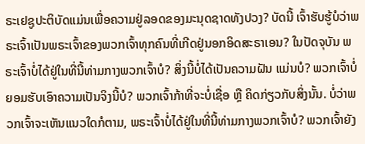ຣະເຢຊູປະຕິບັດແມ່ນເພື່ອຄວາມຢູ່ລອດຂອງມະນຸດຊາດທັງປວງ? ບັດນີ້ ເຈົ້າຮັບຮູ້ບໍວ່າພຣະເຈົ້າເປັນພຣະເຈົ້າຂອງພວກເຈົ້າທຸກຄົນທີ່ເກີດຢູ່ນອກອິດສະຣາເອນ? ໃນປັດຈຸບັນ ພຣະເຈົ້າບໍ່ໄດ້ຢູ່ໃນທີ່ນີ້ທ່າມກາງພວກເຈົ້າບໍ? ສິ່ງນີ້ບໍ່ໄດ້ເປັນຄວາມຝັນ ແມ່ນບໍ? ພວກເຈົ້າບໍ່ຍອມຮັບເອົາຄວາມເປັນຈິງນີ້ບໍ? ພວກເຈົ້າກ້າທີ່ຈະບໍ່ເຊື່ອ ຫຼື ຄິດກ່ຽວກັບສິ່ງນັ້ນ. ບໍ່ວ່າພວກເຈົ້າຈະເຫັນແນວໃດກໍຕາມ, ພຣະເຈົ້າບໍ່ໄດ້ຢູ່ໃນທີ່ນີ້ທ່າມກາງພວກເຈົ້າບໍ? ພວກເຈົ້າຍັງ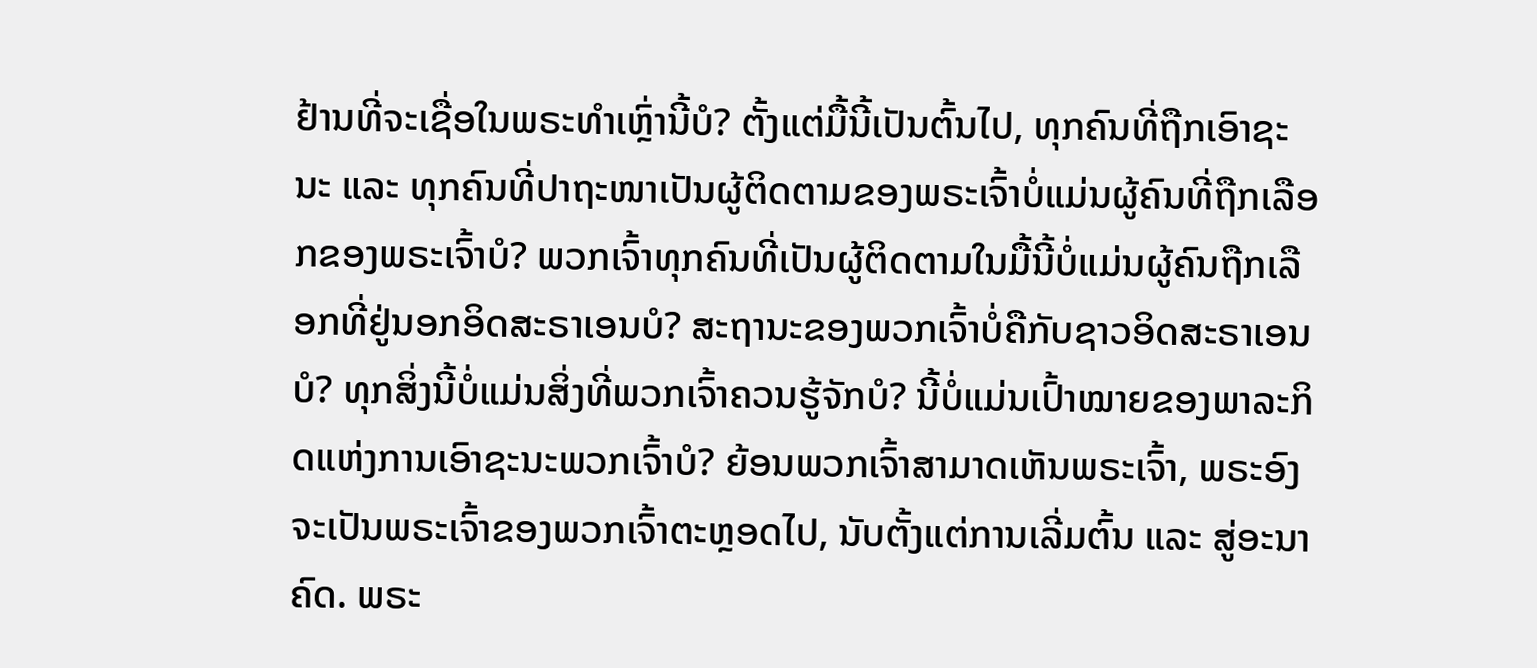ຢ້ານທີ່ຈະເຊື່ອໃນພຣະທຳເຫຼົ່ານີ້ບໍ? ຕັ້ງແຕ່ມື້ນີ້ເປັນຕົ້ນໄປ, ທຸກຄົນທີ່ຖືກເອົາຊະນະ ແລະ ທຸກຄົນທີ່ປາຖະໜາເປັນຜູ້ຕິດຕາມຂອງພຣະເຈົ້າບໍ່ແມ່ນຜູ້ຄົນທີ່ຖືກເລືອກຂອງພຣະເຈົ້າບໍ? ພວກເຈົ້າທຸກຄົນທີ່ເປັນຜູ້ຕິດຕາມໃນມື້ນີ້ບໍ່ແມ່ນຜູ້ຄົນຖືກເລືອກທີ່ຢູ່ນອກອິດສະຣາເອນບໍ? ສະຖານະຂອງພວກເຈົ້າບໍ່ຄືກັບຊາວອິດສະຣາເອນບໍ? ທຸກສິ່ງນີ້ບໍ່ແມ່ນສິ່ງທີ່ພວກເຈົ້າຄວນຮູ້ຈັກບໍ? ນີ້ບໍ່ແມ່ນເປົ້າໝາຍຂອງພາລະກິດແຫ່ງການເອົາຊະນະພວກເຈົ້າບໍ? ຍ້ອນພວກເຈົ້າສາມາດເຫັນພຣະເຈົ້າ, ພຣະອົງຈະເປັນພຣະເຈົ້າຂອງພວກເຈົ້າຕະຫຼອດໄປ, ນັບຕັ້ງແຕ່ການເລີ່ມຕົ້ນ ແລະ ສູ່ອະນາຄົດ. ພຣະ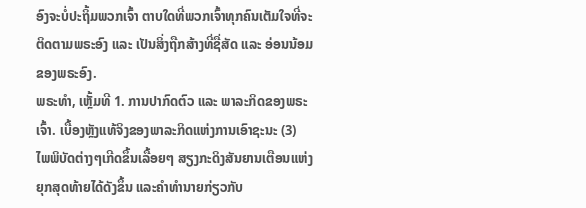ອົງຈະບໍ່ປະຖິ້ມພວກເຈົ້າ ຕາບໃດທີ່ພວກເຈົ້າທຸກຄົນເຕັມໃຈທີ່ຈະຕິດຕາມພຣະອົງ ແລະ ເປັນສິ່ງຖືກສ້າງທີ່ຊື່ສັດ ແລະ ອ່ອນນ້ອມຂອງພຣະອົງ.
ພຣະທຳ, ເຫຼັ້ມທີ 1. ການປາກົດຕົວ ແລະ ພາລະກິດຂອງພຣະເຈົ້າ. ເບື້ອງຫຼັງແທ້ຈິງຂອງພາລະກິດແຫ່ງການເອົາຊະນະ (3)
ໄພພິບັດຕ່າງໆເກີດຂຶ້ນເລື້ອຍໆ ສຽງກະດິງສັນຍານເຕືອນແຫ່ງຍຸກສຸດທ້າຍໄດ້ດັງຂຶ້ນ ແລະຄໍາທໍານາຍກ່ຽວກັບ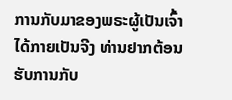ການກັບມາຂອງພຣະຜູ້ເປັນເຈົ້າໄດ້ກາຍເປັນຈີງ ທ່ານຢາກຕ້ອນຮັບການກັບ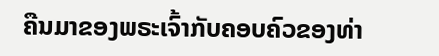ຄືນມາຂອງພຣະເຈົ້າກັບຄອບຄົວຂອງທ່າ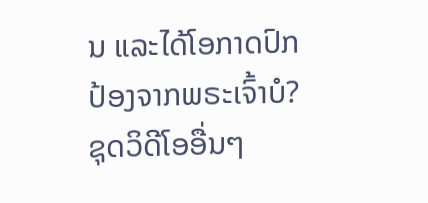ນ ແລະໄດ້ໂອກາດປົກປ້ອງຈາກພຣະເຈົ້າບໍ?
ຊຸດວິດີໂອອື່ນໆ